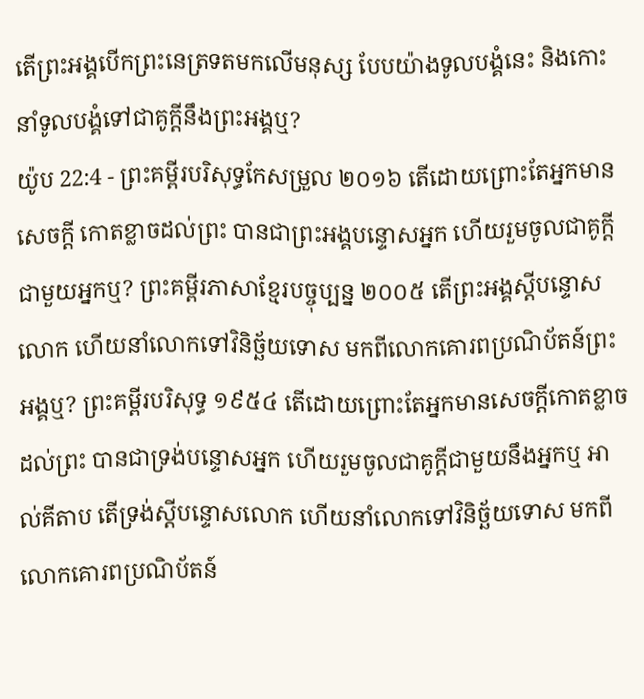តើព្រះអង្គបើកព្រះនេត្រទតមកលើមនុស្ស បែបយ៉ាងទូលបង្គំនេះ និងកោះនាំទូលបង្គំទៅជាគូក្តីនឹងព្រះអង្គឬ?
យ៉ូប 22:4 - ព្រះគម្ពីរបរិសុទ្ធកែសម្រួល ២០១៦ តើដោយព្រោះតែអ្នកមានសេចក្ដី កោតខ្លាចដល់ព្រះ បានជាព្រះអង្គបន្ទោសអ្នក ហើយរួមចូលជាគូក្តីជាមួយអ្នកឬ? ព្រះគម្ពីរភាសាខ្មែរបច្ចុប្បន្ន ២០០៥ តើព្រះអង្គស្ដីបន្ទោសលោក ហើយនាំលោកទៅវិនិច្ឆ័យទោស មកពីលោកគោរពប្រណិប័តន៍ព្រះអង្គឬ? ព្រះគម្ពីរបរិសុទ្ធ ១៩៥៤ តើដោយព្រោះតែអ្នកមានសេចក្ដីកោតខ្លាចដល់ព្រះ បានជាទ្រង់បន្ទោសអ្នក ហើយរួមចូលជាគូក្តីជាមួយនឹងអ្នកឬ អាល់គីតាប តើទ្រង់ស្ដីបន្ទោសលោក ហើយនាំលោកទៅវិនិច្ឆ័យទោស មកពីលោកគោរពប្រណិប័តន៍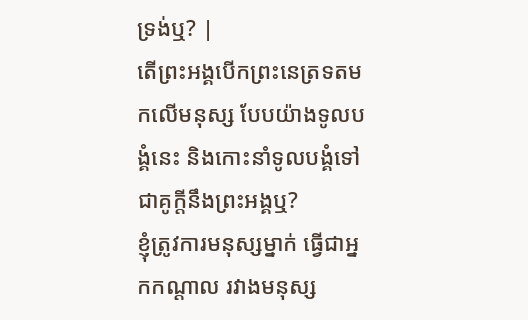ទ្រង់ឬ? |
តើព្រះអង្គបើកព្រះនេត្រទតមកលើមនុស្ស បែបយ៉ាងទូលបង្គំនេះ និងកោះនាំទូលបង្គំទៅជាគូក្តីនឹងព្រះអង្គឬ?
ខ្ញុំត្រូវការមនុស្សម្នាក់ ធ្វើជាអ្នកកណ្ដាល រវាងមនុស្ស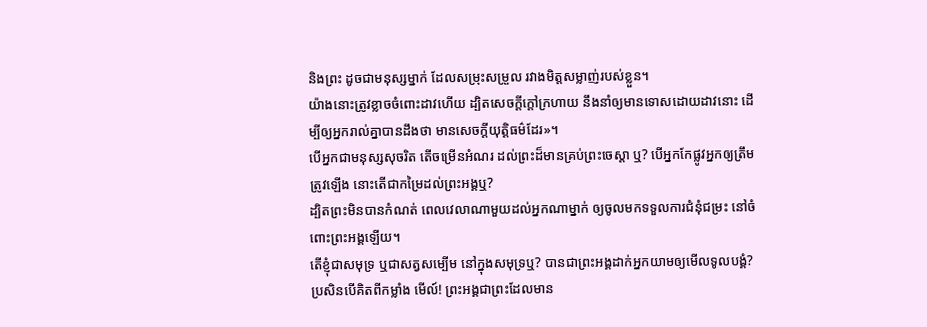និងព្រះ ដូចជាមនុស្សម្នាក់ ដែលសម្រុះសម្រួល រវាងមិត្តសម្លាញ់របស់ខ្លួន។
យ៉ាងនោះត្រូវខ្លាចចំពោះដាវហើយ ដ្បិតសេចក្ដីក្តៅក្រហាយ នឹងនាំឲ្យមានទោសដោយដាវនោះ ដើម្បីឲ្យអ្នករាល់គ្នាបានដឹងថា មានសេចក្ដីយុត្តិធម៌ដែរ»។
បើអ្នកជាមនុស្សសុចរិត តើចម្រើនអំណរ ដល់ព្រះដ៏មានគ្រប់ព្រះចេស្តា ឬ? បើអ្នកកែផ្លូវអ្នកឲ្យត្រឹមត្រូវឡើង នោះតើជាកម្រៃដល់ព្រះអង្គឬ?
ដ្បិតព្រះមិនបានកំណត់ ពេលវេលាណាមួយដល់អ្នកណាម្នាក់ ឲ្យចូលមកទទួលការជំនុំជម្រះ នៅចំពោះព្រះអង្គឡើយ។
តើខ្ញុំជាសមុទ្រ ឬជាសត្វសម្បើម នៅក្នុងសមុទ្រឬ? បានជាព្រះអង្គដាក់អ្នកយាមឲ្យមើលទូលបង្គំ?
ប្រសិនបើគិតពីកម្លាំង មើល៍! ព្រះអង្គជាព្រះដែលមាន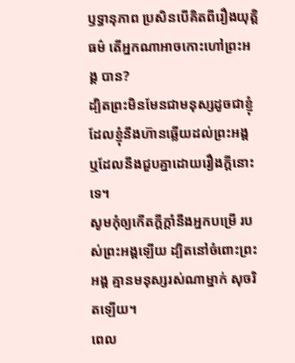ឫទ្ធានុភាព ប្រសិនបើគិតពីរឿងយុត្តិធម៌ តើអ្នកណាអាចកោះហៅព្រះអង្គ បាន?
ដ្បិតព្រះមិនមែនជាមនុស្សដូចជាខ្ញុំ ដែលខ្ញុំនឹងហ៊ានឆ្លើយដល់ព្រះអង្គ ឬដែលនឹងជួបគ្នាដោយរឿងក្តីនោះទេ។
សូមកុំឲ្យកើតក្ដីក្ដាំនឹងអ្នកបម្រើ របស់ព្រះអង្គឡើយ ដ្បិតនៅចំពោះព្រះអង្គ គ្មានមនុស្សរស់ណាម្នាក់ សុចរិតឡើយ។
ពេល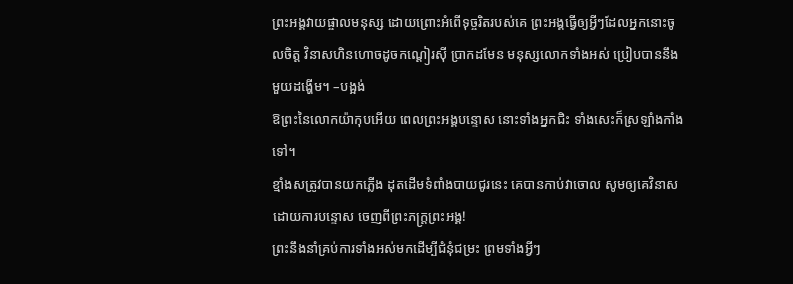ព្រះអង្គវាយផ្ចាលមនុស្ស ដោយព្រោះអំពើទុច្ចរិតរបស់គេ ព្រះអង្គធ្វើឲ្យអ្វីៗដែលអ្នកនោះចូលចិត្ត វិនាសហិនហោចដូចកណ្ដៀរស៊ី ប្រាកដមែន មនុស្សលោកទាំងអស់ ប្រៀបបាននឹងមួយដង្ហើម។ –បង្អង់
ឱព្រះនៃលោកយ៉ាកុបអើយ ពេលព្រះអង្គបន្ទោស នោះទាំងអ្នកជិះ ទាំងសេះក៏ស្រឡាំងកាំងទៅ។
ខ្មាំងសត្រូវបានយកភ្លើង ដុតដើមទំពាំងបាយជូរនេះ គេបានកាប់វាចោល សូមឲ្យគេវិនាសដោយការបន្ទោស ចេញពីព្រះភក្ត្រព្រះអង្គ!
ព្រះនឹងនាំគ្រប់ការទាំងអស់មកដើម្បីជំនុំជម្រះ ព្រមទាំងអ្វីៗ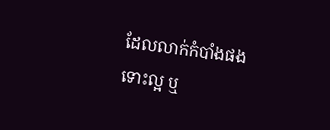ដែលលាក់កំបាំងផង ទោះល្អ ឬ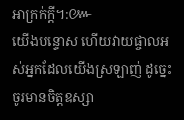អាក្រក់ក្តី។:៚
យើងបន្ទោស ហើយវាយផ្ចាលអស់អ្នកដែលយើងស្រឡាញ់ ដូច្នេះ ចូរមានចិត្តឧស្សា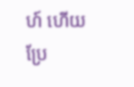ហ៍ ហើយប្រែ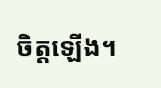ចិត្តឡើង។